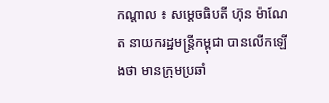កណ្តាល ៖ សម្តេចធិបតី ហ៊ុន ម៉ាណែត នាយករដ្ឋមន្ត្រីកម្ពុជា បានលើកឡើងថា មានក្រុមប្រឆាំ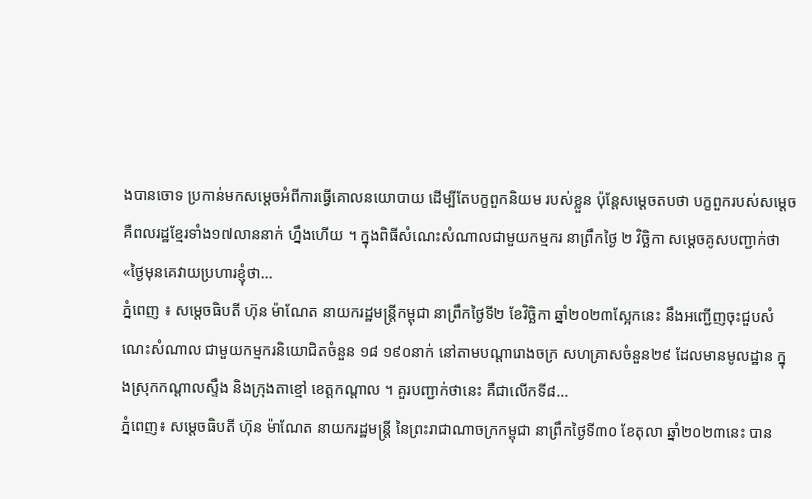ងបានចោទ ប្រកាន់មកសម្តេចអំពីការធ្វើគោលនយោបាយ ដើម្បីតែបក្ខពួកនិយម របស់ខ្លួន ប៉ុន្តែសម្តេចតបថា បក្ខពួករបស់សម្តេច គឺពលរដ្ឋខ្មែរទាំង១៧លាននាក់ ហ្នឹងហើយ ។ ក្នុងពិធីសំណេះសំណាលជាមួយកម្មករ នាព្រឹកថ្ងៃ ២ វិច្ឆិកា សម្តេចគូសបញ្ជាក់ថា «ថ្ងៃមុនគេវាយប្រហារខ្ញុំថា...
ភ្នំពេញ ៖ សម្តេចធិបតី ហ៊ុន ម៉ាណែត នាយករដ្ឋមន្ត្រីកម្ពុជា នាព្រឹកថ្ងៃទី២ ខែវិច្ឆិកា ឆ្នាំ២០២៣ស្អែកនេះ នឹងអញ្ជើញចុះជួបសំណេះសំណាល ជាមួយកម្មករនិយោជិតចំនួន ១៨ ១៩០នាក់ នៅតាមបណ្តារោងចក្រ សហគ្រាសចំនួន២៩ ដែលមានមូលដ្ឋាន ក្នុងស្រុកកណ្តាលស្ទឹង និងក្រុងតាខ្មៅ ខេត្តកណ្តាល ។ គួរបញ្ជាក់ថានេះ គឺជាលើកទី៨...
ភ្នំពេញ៖ សម្តេចធិបតី ហ៊ុន ម៉ាណែត នាយករដ្ឋមន្ត្រី នៃព្រះរាជាណាចក្រកម្ពុជា នាព្រឹកថ្ងៃទី៣០ ខែតុលា ឆ្នាំ២០២៣នេះ បាន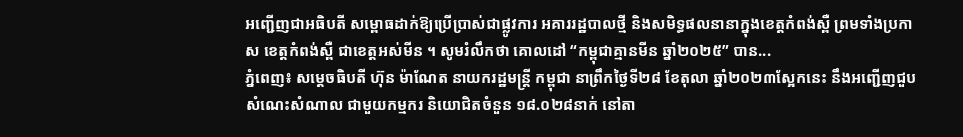អញ្ជើញជាអធិបតី សម្ពោធដាក់ឱ្យប្រើប្រាស់ជាផ្លូវការ អគាររដ្ឋបាលថ្មី និងសមិទ្ធផលនានាក្នុងខេត្តកំពង់ស្ពឺ ព្រមទាំងប្រកាស ខេត្តកំពង់ស្ពឺ ជាខេត្តអស់មីន ។ សូមរំលឹកថា គោលដៅ “កម្ពុជាគ្មានមីន ឆ្នាំ២០២៥” បាន...
ភ្នំពេញ៖ សម្តេចធិបតី ហ៊ុន ម៉ាណែត នាយករដ្ឋមន្ត្រី កម្ពុជា នាព្រឹកថ្ងៃទី២៨ ខែតុលា ឆ្នាំ២០២៣ស្អែកនេះ នឹងអញ្ជើញជួបសំណេះសំណាល ជាមួយកម្មករ និយោជិតចំនួន ១៨.០២៨នាក់ នៅតា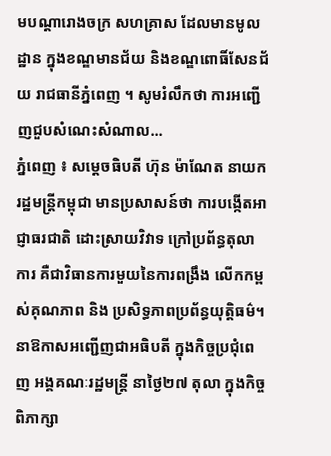មបណ្តារោងចក្រ សហគ្រាស ដែលមានមូលដ្ឋាន ក្នុងខណ្ឌមានជ័យ និងខណ្ឌពោធិ៍សែនជ័យ រាជធានីភ្នំពេញ ។ សូមរំលឹកថា ការអញ្ជើញជួបសំណេះសំណាល...
ភ្នំពេញ ៖ សម្តេចធិបតី ហ៊ុន ម៉ាណែត នាយករដ្ឋមន្រ្តីកម្ពុជា មានប្រសាសន៍ថា ការបង្កើតអាជ្ញាធរជាតិ ដោះស្រាយវិវាទ ក្រៅប្រព័ន្ធតុលាការ គឺជាវិធានការមួយនៃការពង្រឹង លើកកម្ពស់គុណភាព និង ប្រសិទ្ធភាពប្រព័ន្ធយុត្តិធម៌។ នាឱកាសអញ្ជើញជាអធិបតី ក្នុងកិច្ចប្រជុំពេញ អង្គគណៈរដ្ឋមន្រ្តី នាថ្ងៃ២៧ តុលា ក្នុងកិច្ចពិភាក្សា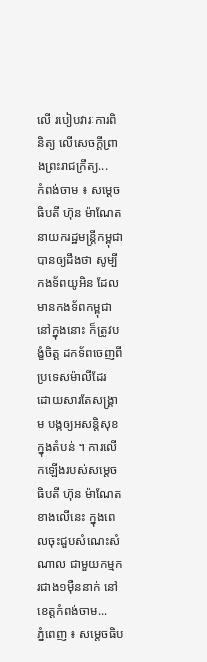លើ របៀបវារៈការពិនិត្យ លើសេចក្តីព្រាងព្រះរាជក្រឹត្យ...
កំពង់ចាម ៖ សម្តេចធិបតី ហ៊ុន ម៉ាណែត នាយករដ្ឋមន្ត្រីកម្ពុជា បានឲ្យដឹងថា សូម្បីកងទ័ពយូអិន ដែលមានកងទ័ពកម្ពុជា នៅក្នុងនោះ ក៏ត្រូវបង្ខំចិត្ត ដកទ័ពចេញពីប្រទេសម៉ាលីដែរ ដោយសារតែសង្គ្រាម បង្កឲ្យអសន្តិសុខក្នុងតំបន់ ។ ការលើកឡើងរបស់សម្តេចធិបតី ហ៊ុន ម៉ាណែត ខាងលើនេះ ក្នុងពេលចុះជួបសំណេះសំណាល ជាមួយកម្មករជាង១ម៉ឺននាក់ នៅខេត្តកំពង់ចាម...
ភ្នំពេញ ៖ សម្តេចធិប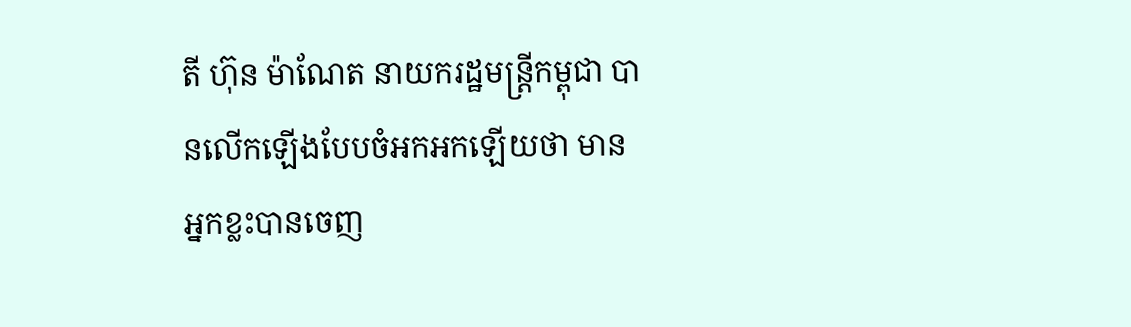តី ហ៊ុន ម៉ាណែត នាយករដ្ឋមន្រ្តីកម្ពុជា បានលើកឡើងបែបចំអកអកឡើយថា មានអ្នកខ្លះបានចេញ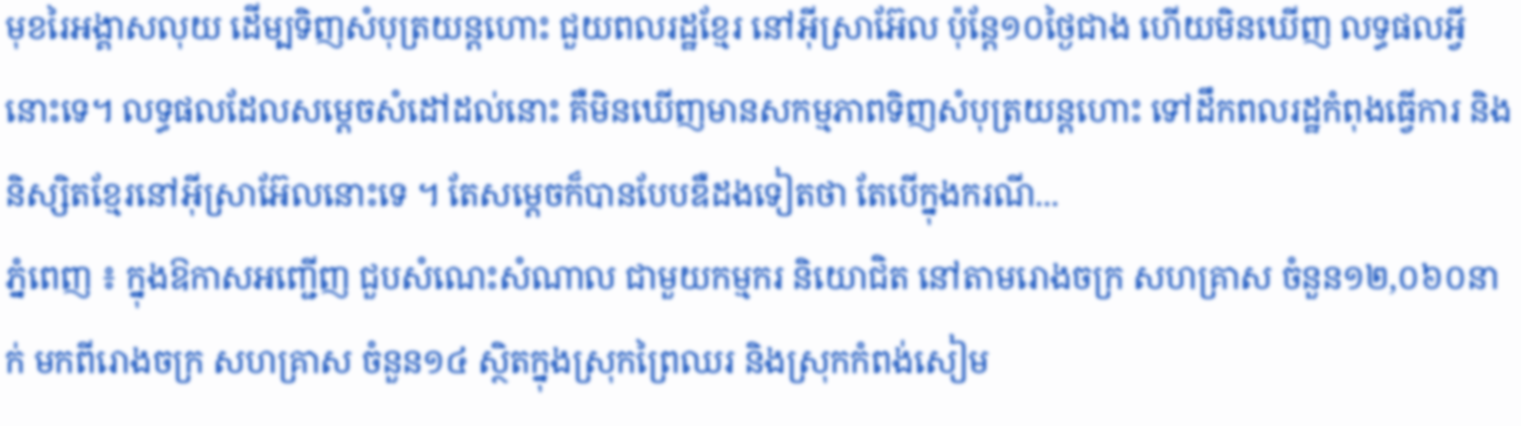មុខរៃអង្គាសលុយ ដើម្បទិញសំបុត្រយន្តហោះ ជួយពលរដ្ឋខ្មែរ នៅអ៊ីស្រាអ៊ែល ប៉ុន្តែ១០ថ្ងៃជាង ហើយមិនឃើញ លទ្ធផលអ្វីនោះទេ។ លទ្ធផលដែលសម្តេចសំដៅដល់នោះ គឺមិនឃើញមានសកម្មភាពទិញសំបុត្រយន្តហោះ ទៅដឹកពលរដ្ឋកំពុងធ្វើការ និងនិស្សិតខ្មែរនៅអ៊ីស្រាអ៊ែលនោះទេ ។ តែសម្តេចក៏បានបែបឌឺដងទៀតថា តែបើក្នុងករណី...
ភ្នំពេញ ៖ ក្នុងឱកាសអញ្ជើញ ជួបសំណេះសំណាល ជាមួយកម្មករ និយោជិត នៅតាមរោងចក្រ សហគ្រាស ចំនួន១២,០៦០នាក់ មកពីរោងចក្រ សហគ្រាស ចំនួន១៤ ស្ថិតក្នុងស្រុកព្រៃឈរ និងស្រុកកំពង់សៀម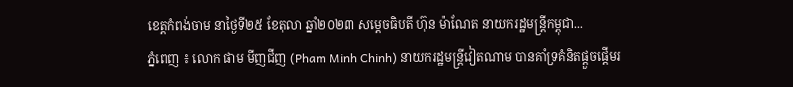ខេត្តកំពង់ចាម នាថ្ងៃទី២៥ ខែតុលា ឆ្នាំ២០២៣ សម្តេចធិបតី ហ៊ុន ម៉ាណែត នាយករដ្ឋមន្រ្តីកម្ពុជា...
ភ្នំពេញ ៖ លោក ផាម មីញជីញ (Pham Minh Chinh) នាយករដ្ឋមន្ត្រីវៀតណាម បានគាំទ្រគំនិតផ្តួចផ្តើមរ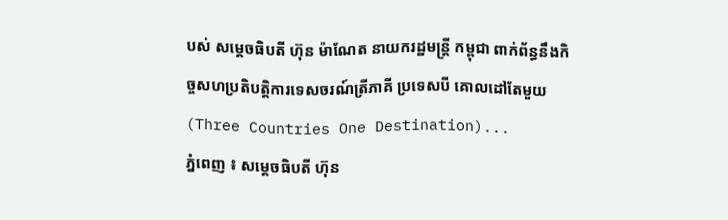បស់ សម្តេចធិបតី ហ៊ុន ម៉ាណែត នាយករដ្ឋមន្ដ្រី កម្ពុជា ពាក់ព័ន្ធនឹងកិច្ចសហប្រតិបត្តិការទេសចរណ៍ត្រីភាគី ប្រទេសបី គោលដៅតែមួយ (Three Countries One Destination)...
ភ្នំពេញ ៖ សម្តេចធិបតី ហ៊ុន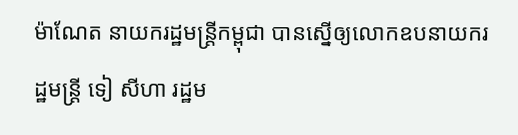ម៉ាណែត នាយករដ្ឋមន្ត្រីកម្ពុជា បានស្នើឲ្យលោកឧបនាយករដ្ឋមន្រ្តី ទៀ សីហា រដ្ឋម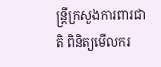ន្ត្រីក្រសួងការពារជាតិ ពិនិត្យមើលករ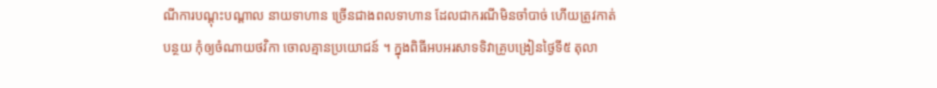ណីការបណ្តុះបណ្តាល នាយទាហាន ច្រើនជាងពលទាហាន ដែលជាករណីមិនចាំបាច់ ហើយត្រូវកាត់បន្ថយ កុំឲ្យចំណាយថវិកា ចោលគ្មានប្រយោជន៍ ។ ក្នុងពិធីអបអរសាទទិវាគ្រូបង្រៀនថ្ងៃទី៥ តុលា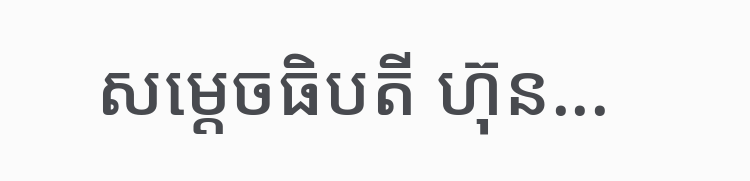សម្តេចធិបតី ហ៊ុន...